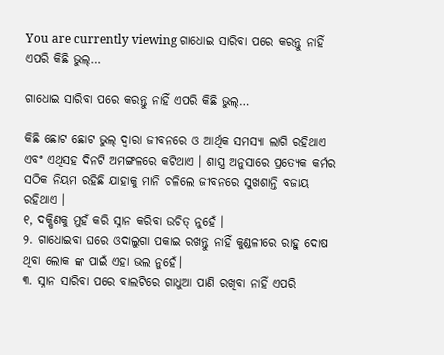You are currently viewing ଗାଧୋଇ ସାରିବା ପରେ କରନ୍ତୁ ନାହିଁ ଏପରି କିଛି ଭୁଲ୍…

ଗାଧୋଇ ସାରିବା ପରେ କରନ୍ତୁ ନାହିଁ ଏପରି କିଛି ଭୁଲ୍…

କିଛି ଛୋଟ ଛୋଟ ଭୁଲ୍ ଦ୍ୱାରା ଜୀବନରେ ଓ ଆର୍ଥିକ ସମସ୍ୟା ଲାଗି ରହିଥାଏ ଏବଂ ଏଥିସହ ଦିନଟି ଅମଙ୍ଗଳରେ କଟିଥାଏ । ଶାସ୍ତ୍ର ଅନୁସାରେ ପ୍ରତ୍ୟେକ କର୍ମର ସଠିକ ନିୟମ ରହିଛି ଯାହାକୁ ମାନି ଚଳିଲେ ଜୀବନରେ ସୁଖଶାନ୍ତି ବଜାୟ ରହିଥାଏ ।
୧, ଦକ୍ଷିଣକୁ ମୁହଁ କରି ସ୍ନାନ କରିବା ଉଚିତ୍ ନୁହେଁ ।
୨. ଗାଧୋଇବା ଘରେ ଓଦାଲୁଗା ପକାଇ ରଖନ୍ତୁ ନାହିଁ କୁଣ୍ଡଳୀରେ ରାହୁ ଦୋଷ ଥିବା ଲୋକ ଙ୍କ ପାଇଁ ଏହା ଭଲ ନୁହେଁ।
୩. ସ୍ନାନ ସାରିବା ପରେ ବାଲଟିରେ ଗାଧୁଆ ପାଣି ରଖିବା ନାହିଁ ଏପରି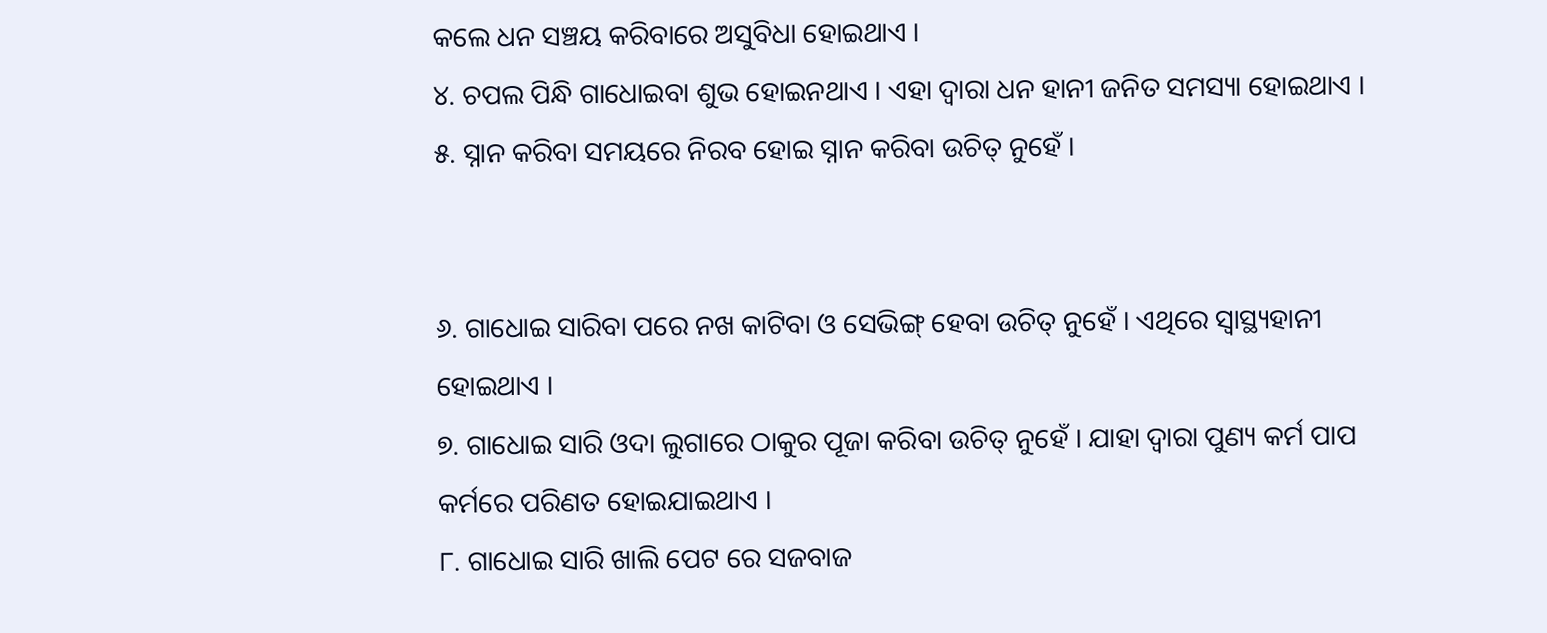କଲେ ଧନ ସଞ୍ଚୟ କରିବାରେ ଅସୁବିଧା ହୋଇଥାଏ ।
୪. ଚପଲ ପିନ୍ଧି ଗାଧୋଇବା ଶୁଭ ହୋଇନଥାଏ । ଏହା ଦ୍ୱାରା ଧନ ହାନୀ ଜନିତ ସମସ୍ୟା ହୋଇଥାଏ ।
୫. ସ୍ନାନ କରିବା ସମୟରେ ନିରବ ହୋଇ ସ୍ନାନ କରିବା ଉଚିତ୍ ନୁହେଁ ।


୬. ଗାଧୋଇ ସାରିବା ପରେ ନଖ କାଟିବା ଓ ସେଭିଙ୍ଗ୍ ହେବା ଉଚିତ୍ ନୁହେଁ । ଏଥିରେ ସ୍ୱାସ୍ଥ୍ୟହାନୀ ହୋଇଥାଏ ।
୭. ଗାଧୋଇ ସାରି ଓଦା ଲୁଗାରେ ଠାକୁର ପୂଜା କରିବା ଉଚିତ୍ ନୁହେଁ । ଯାହା ଦ୍ୱାରା ପୁଣ୍ୟ କର୍ମ ପାପ କର୍ମରେ ପରିଣତ ହୋଇଯାଇଥାଏ ।
୮. ଗାଧୋଇ ସାରି ଖାଲି ପେଟ ରେ ସଜବାଜ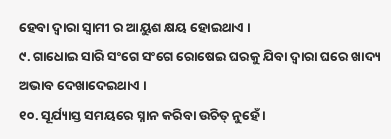ହେବା ଦ୍ୱାରା ସ୍ୱାମୀ ର ଆୟୁଶ କ୍ଷୟ ହୋଇଥାଏ ।
୯. ଗାଧୋଇ ସାରି ସଂଗେ ସଂଗେ ରୋଷେଇ ଘରକୁ ଯିବା ଦ୍ୱାରା ଘରେ ଖାଦ୍ୟ ଅଭାବ ଦେଖାଦେଇଥାଏ ।
୧୦. ସୂର୍ଯ୍ୟାସ୍ତ ସମୟରେ ସ୍ନାନ କରିବା ଉଚିତ୍ ନୁହେଁ ।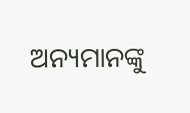ଅନ୍ୟମାନଙ୍କୁ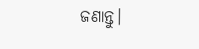ଜଣାନ୍ତୁ।